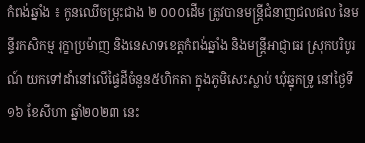កំពង់ឆ្នាំង ៖ កូនឈើចម្រុះជាង ២ ០០០ដើម ត្រូវបានមន្ត្រីជំនាញជលផល នៃមន្ទីរកសិកម្ម រុក្ខាប្រម៉ាញ និងនេសាទខេត្តកំពង់ឆ្នាំង និងមន្ត្រីអាជ្ញាធរ ស្រុកបរិបូរណ៍ យកទៅដាំនៅលើផ្ទៃដីចំនួន៥ហិកតា ក្នុងភូមិសេះស្លាប់ ឃុំឆ្នុកទ្រូ នៅថ្ងៃទី១៦ ខែសីហា ឆ្នាំ២០២៣ នេះ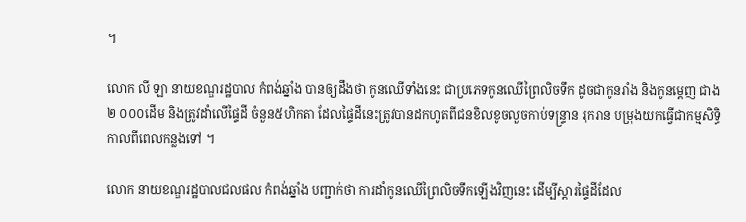។

លោក លី ឡា នាយខណ្ឌរដ្ឋបាល កំពង់ឆ្នាំង បានឲ្យដឹងថា កូនឈើទាំងនេះ ជាប្រភេទកូនឈើព្រៃលិចទឹក ដូចជាកូនរាំង និងកូនម្តេញ ជាង២ ០០០ដើម និងត្រូវដាំលើផ្ទៃដី ចំនួន៥ហិកតា ដែលផ្ទៃដីនេះត្រូវបានដកហូតពីជនខិលខូចលួចកាប់ទន្ទ្រាន រុករាន បម្រុងយកធ្វើជាកម្មសិទ្ធិ កាលពីពេលកន្លងទៅ ។

លោក នាយខណ្ឌរដ្ឋបាលជលផល កំពង់ឆ្នាំង បញ្ជាក់ថា ការដាំកូនឈើព្រៃលិចទឹកឡើងវិញនេះ ដើម្បីស្តារផ្ទៃដីដែល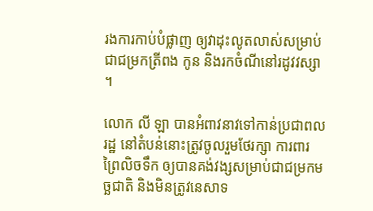រងការកាប់បំផ្លាញ ឲ្យវាដុះលូតលាស់សម្រាប់ជាជម្រកត្រីពង កូន និងរកចំណីនៅរដូវវស្សា ។

លោក លី ឡា បានអំពាវនាវទៅកាន់ប្រជាពលរដ្ឋ នៅតំបន់នោះត្រូវចូលរួមថែរក្សា ការពារព្រៃលិចទឹក ឲ្យបានគង់វង្សសម្រាប់ជាជម្រកមច្ឆជាតិ និងមិនត្រូវនេសាទ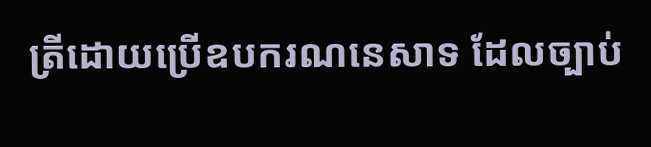ត្រីដោយប្រើឧបករណនេសាទ ដែលច្បាប់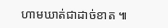ហាមឃាត់ជាដាច់ខាត ៕